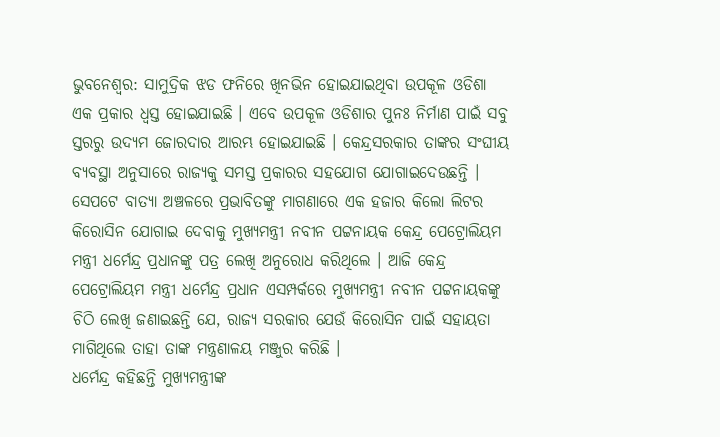ଭୁବନେଶ୍ବର: ସାମୁଦ୍ରିକ ଝଡ ଫନିରେ ଖିନଭିନ ହୋଇଯାଇଥିବା ଉପକୂଳ ଓଡିଶା ଏକ ପ୍ରକାର ଧ୍ବସ୍ତ ହୋଇଯାଇଛି । ଏବେ ଉପକୂଳ ଓଡିଶାର ପୁନଃ ନିର୍ମାଣ ପାଇଁ ସବୁ ସ୍ତରରୁ ଉଦ୍ୟମ ଜୋରଦାର ଆରମ୍ଭ ହୋଇଯାଇଛି । କେନ୍ଦ୍ରସରକାର ତାଙ୍କର ସଂଘୀୟ ବ୍ୟବସ୍ଥା ଅନୁସାରେ ରାଜ୍ୟକୁ ସମସ୍ତ ପ୍ରକାରର ସହଯୋଗ ଯୋଗାଇଦେଉଛନ୍ତି ।
ସେପଟେ ବାତ୍ୟା ଅଞ୍ଚଳରେ ପ୍ରଭାବିତଙ୍କୁ ମାଗଣାରେ ଏକ ହଜାର କିଲୋ ଲିଟର କିରୋସିନ ଯୋଗାଇ ଦେବାକୁ ମୁଖ୍ୟମନ୍ତ୍ରୀ ନବୀନ ପଟ୍ଟନାୟକ କେନ୍ଦ୍ର ପେଟ୍ରୋଲିୟମ ମନ୍ତ୍ରୀ ଧର୍ମେନ୍ଦ୍ର ପ୍ରଧାନଙ୍କୁ ପତ୍ର ଲେଖି ଅନୁରୋଧ କରିଥିଲେ । ଆଜି କେନ୍ଦ୍ର ପେଟ୍ରୋଲିୟମ ମନ୍ତ୍ରୀ ଧର୍ମେନ୍ଦ୍ର ପ୍ରଧାନ ଏସମ୍ପର୍କରେ ମୁଖ୍ୟମନ୍ତ୍ରୀ ନବୀନ ପଟ୍ଟନାୟକଙ୍କୁ ଚିଠି ଲେଖି ଜଣାଇଛନ୍ତି ଯେ, ରାଜ୍ୟ ସରକାର ଯେଉଁ କିରୋସିନ ପାଇଁ ସହାୟତା ମାଗିଥିଲେ ତାହା ତାଙ୍କ ମନ୍ତ୍ରଣାଳୟ ମଞ୍ଜୁର କରିଛି ।
ଧର୍ମେନ୍ଦ୍ର କହିଛନ୍ତି ମୁଖ୍ୟମନ୍ତ୍ରୀଙ୍କ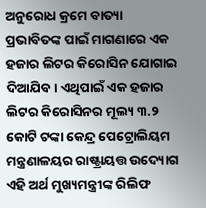ଅନୁରୋଧ କ୍ରମେ ବାତ୍ୟା ପ୍ରଭାବିତଙ୍କ ପାଇଁ ମାଗଣାରେ ଏକ ହଜାର ଲିଟର କିରୋସିନ ଯୋଗାଇ ଦିଆଯିବ। ଏଥିପାଇଁ ଏକ ହଜାର ଲିଟର କିରୋସିନର ମୂଲ୍ୟ ୩.୨ କୋଟି ଟଙ୍କା କେନ୍ଦ୍ର ପେଟ୍ରୋଲିୟମ ମନ୍ତ୍ରଣାଳୟର ରାଷ୍ଟ୍ରାୟତ୍ତ ଉଦ୍ୟୋଗ ଏହି ଅର୍ଥ ମୁଖ୍ୟମନ୍ତ୍ରୀଙ୍କ ରିଲିଫ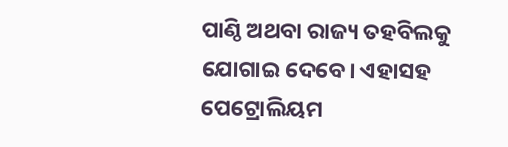ପାଣ୍ଠି ଅଥବା ରାଜ୍ୟ ତହବିଲକୁ ଯୋଗାଇ ଦେବେ। ଏହାସହ ପେଟ୍ରୋଲିୟମ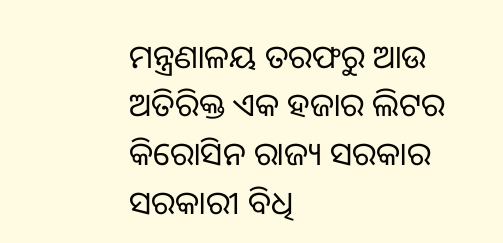ମନ୍ତ୍ରଣାଳୟ ତରଫରୁ ଆଉ ଅତିରିକ୍ତ ଏକ ହଜାର ଲିଟର କିରୋସିନ ରାଜ୍ୟ ସରକାର ସରକାରୀ ବିଧି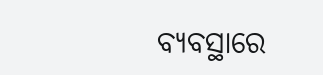ବ୍ୟବସ୍ଥାରେ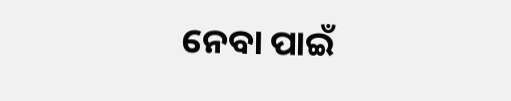ନେବା ପାଇଁ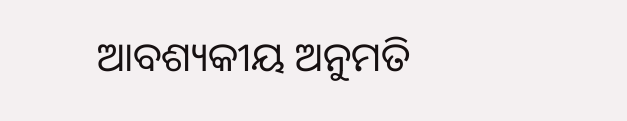ଆବଶ୍ୟକୀୟ ଅନୁମତି